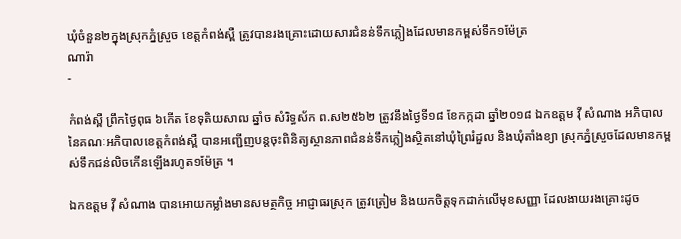ឃុំចំនួន២ក្នុងស្រុកភ្នំស្រួច ខេត្តកំពង់ស្ពឺ ត្រូវបានរងគ្រោះដោយសារជំនន់ទឹកភ្លៀងដែលមានកម្ពស់ទឹក១ម៉ែត្រ
ណារ៉ា
-

កំពង់ស្ពឺ ព្រឹកថ្ងៃពុធ ៦កើត ខែទុតិយសាឍ ឆ្នាំច សំរិទ្ធស័ក ព.ស២៥៦២ ត្រូវនឹងថ្ងៃទី១៨ ខែកក្កដា ឆ្នាំ២០១៨ ឯកឧត្តម វ៉ី សំណាង អភិបាល នៃគណៈអភិបាលខេត្តកំពង់ស្ពឺ បានអញ្ជើញបន្តចុះពិនិត្យស្ថានភាពជំនន់ទឹកភ្លៀងស្ថិតនៅឃុំព្រៃរំដួល និងឃុំតាំងខ្យា ស្រុកភ្នំស្រួចដែលមានកម្ពស់ទឹកជន់លិចកើនឡើងរហូត១ម៉ែត្រ ។

ឯកឧត្តម វ៉ី សំណាង បានអោយកម្លាំងមានសមត្ថកិច្ច អាជ្ញាធរស្រុក ត្រូវត្រៀម និងយកចិត្តទុកដាក់លើមុខសញ្ញា ដែលងាយរងគ្រោះដូច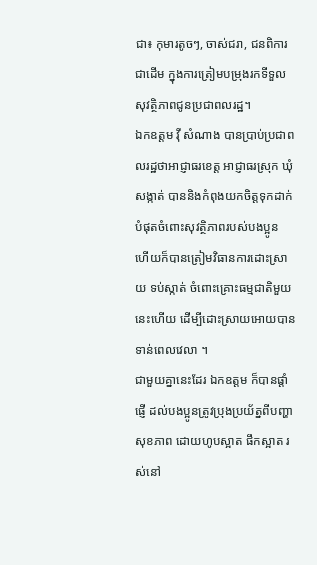ជា៖ កុមារតូចៗ, ចាស់ជរា, ជនពិការជាដើម ក្នុងការត្រៀមបម្រុងរកទីទួលសុវត្ថិភាពជូនប្រជាពលរដ្ឋ។
ឯកឧត្តម វ៉ី សំណាង បានប្រាប់ប្រជាពលរដ្ឋថាអាជ្ញាធរខេត្ត អាជ្ញាធរស្រុក ឃុំ សង្កាត់ បាននិងកំពុងយកចិត្តទុកដាក់បំផុតចំពោះសុវត្ថិភាពរបស់បងប្អូន ហើយក៏បានត្រៀមវិធានការដោះស្រាយ ទប់ស្កាត់ ចំពោះគ្រោះធម្មជាតិមួយនេះហើយ ដើម្បីដោះស្រាយអោយបានទាន់ពេលវេលា ។
ជាមួយគ្នានេះដែរ ឯកឧត្តម ក៏បានផ្តាំផ្ញើ ដល់បងប្អូនត្រូវប្រុងប្រយ័ត្នពីបញ្ហាសុខភាព ដោយហូបស្អាត ផឹកស្អាត រស់នៅ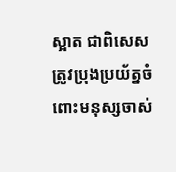ស្អាត ជាពិសេស ត្រូវប្រុងប្រយ័ត្នចំពោះមនុស្សចាស់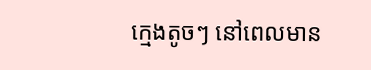ក្មេងតូចៗ នៅពេលមាន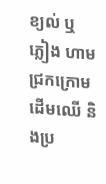ខ្យល់ ឬ ភ្លៀង ហាមជ្រកក្រោមដើមឈើ និងប្រ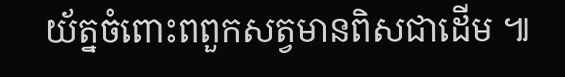យ័ត្នចំពោះពពួកសត្វមានពិសជាដើម ៕